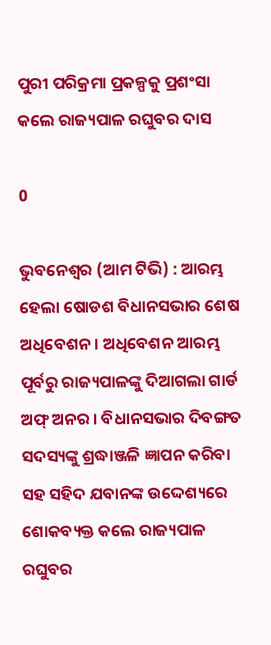ପୁରୀ ପରିକ୍ରମା ପ୍ରକଳ୍ପକୁ ପ୍ରଶଂସା କଲେ ରାଜ୍ୟପାଳ ରଘୁବର ଦାସ

0

ଭୁବନେଶ୍ୱର (ଆମ ଟିଭି) : ଆରମ୍ଭ ହେଲା ଷୋଡଶ ବିଧାନସଭାର ଶେଷ ଅଧିବେଶନ । ଅଧିବେଶନ ଆରମ୍ଭ ପୂର୍ବରୁ ରାଜ୍ୟପାଳଙ୍କୁ ଦିଆଗଲା ଗାର୍ଡ ଅଫ୍ ଅନର । ବିଧାନସଭାର ଦିବଙ୍ଗତ ସଦସ୍ୟଙ୍କୁ ଶ୍ରଦ୍ଧାଞ୍ଜଳି ଜ୍ଞାପନ କରିବା ସହ ସହିଦ ଯବାନଙ୍କ ଉଦ୍ଦେଶ୍ୟରେ ଶୋକବ୍ୟକ୍ତ କଲେ ରାଜ୍ୟପାଳ ରଘୁବର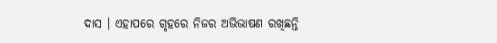ଦାସ । ଏହାପରେ ଗୃହରେ ନିଜର ଅଭିଭାଷଣ ରଖିଛନ୍ତି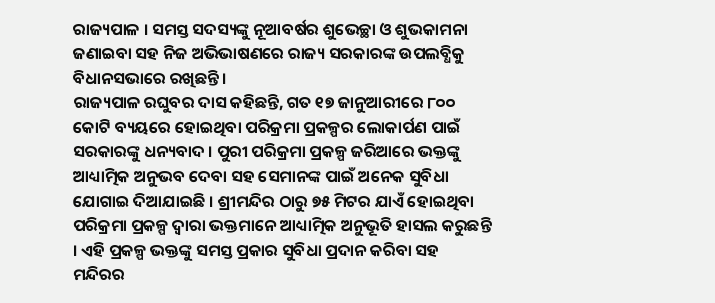ରାଜ୍ୟପାଳ । ସମସ୍ତ ସଦସ୍ୟଙ୍କୁ ନୂଆବର୍ଷର ଶୁଭେଚ୍ଛା ଓ ଶୁଭକାମନା ଜଣାଇବା ସହ ନିଜ ଅଭିଭାଷଣରେ ରାଜ୍ୟ ସରକାରଙ୍କ ଉପଲବ୍ଧିକୁ ବିଧାନସଭାରେ ରଖିଛନ୍ତି ।
ରାଜ୍ୟପାଳ ରଘୁବର ଦାସ କହିଛନ୍ତି, ଗତ ୧୭ ଜାନୁଆରୀରେ ୮୦୦ କୋଟି ବ୍ୟୟରେ ହୋଇଥିବା ପରିକ୍ରମା ପ୍ରକଳ୍ପର ଲୋକାର୍ପଣ ପାଇଁ ସରକାରଙ୍କୁ ଧନ୍ୟବାଦ । ପୁରୀ ପରିକ୍ରମା ପ୍ରକଳ୍ପ ଜରିଆରେ ଭକ୍ତଙ୍କୁ ଆଧ୍ୟାତ୍ମିକ ଅନୁଭବ ଦେବା ସହ ସେମାନଙ୍କ ପାଇଁ ଅନେକ ସୁବିଧା ଯୋଗାଇ ଦିଆଯାଇଛି । ଶ୍ରୀମନ୍ଦିର ଠାରୁ ୭୫ ମିଟର ଯାଏଁ ହୋଇଥିବା ପରିକ୍ରମା ପ୍ରକଳ୍ପ ଦ୍ୱାରା ଭକ୍ତମାନେ ଆଧ୍ୟାତ୍ମିକ ଅନୁଭୂତି ହାସଲ କରୁଛନ୍ତି । ଏହି ପ୍ରକଳ୍ପ ଭକ୍ତଙ୍କୁ ସମସ୍ତ ପ୍ରକାର ସୁବିଧା ପ୍ରଦାନ କରିବା ସହ ମନ୍ଦିରର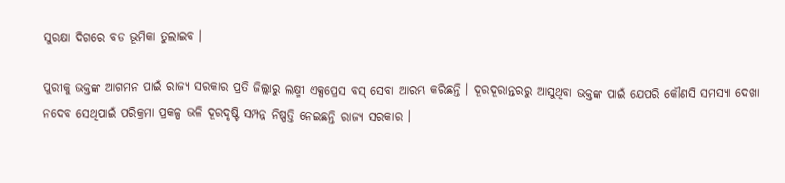ସୁରକ୍ଷା ଦିଗରେ ବଡ ଭୂମିକା ତୁଲାଇବ ।

ପୁରୀକୁ ଭକ୍ତଙ୍କ ଆଗମନ ପାଇଁ ରାଜ୍ୟ ସରକାର ପ୍ରତି ଜିଲ୍ଲାରୁ ଲକ୍ଷ୍ମୀ ଏକ୍ସପ୍ରେସ ବସ୍ ସେବା ଆରମ୍ଭ କରିଛନ୍ତି । ଦୂରଦୂରାନ୍ତରରୁ ଆସୁଥିବା ଭକ୍ତଙ୍କ ପାଇଁ ଯେପରି କୌଣସି ସମସ୍ୟା ଦେଖା ନଦେବ ସେଥିପାଇଁ ପରିକ୍ରମା ପ୍ରକଳ୍ପ ଭଳି ଦୂରଦୃଷ୍ଟି ସମ୍ପନ୍ନ ନିଷ୍ପତ୍ତି ନେଇଛନ୍ତି ରାଜ୍ୟ ସରକାର ।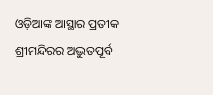ଓଡ଼ିଆଙ୍କ ଆସ୍ଥାର ପ୍ରତୀକ ଶ୍ରୀମନ୍ଦିରର ଅଦ୍ଭୁତପୂର୍ବ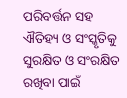ପରିବର୍ତ୍ତନ ସହ ଐତିହ୍ୟ ଓ ସଂସ୍କୃତିକୁ ସୁରକ୍ଷିତ ଓ ସଂରକ୍ଷିତ ରଖିବା ପାଇଁ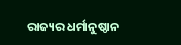ରାଜ୍ୟର ଧର୍ମାନୁଷ୍ଠାନ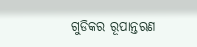ଗୁଡିକର ରୂପାନ୍ତରଣ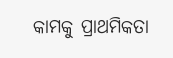କାମକୁ ପ୍ରାଥମିକତା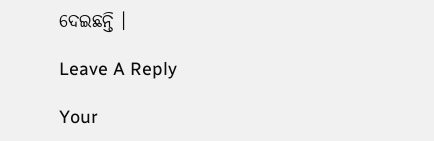ଦେଇଛନ୍ତି ।

Leave A Reply

Your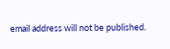email address will not be published.